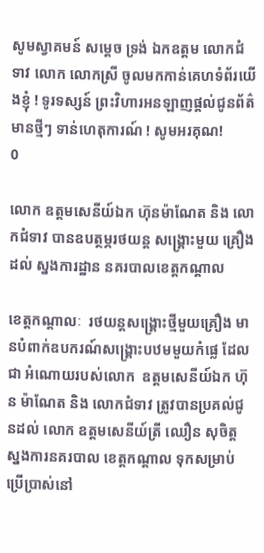សូមស្វាគមន៍ សម្តេច ទ្រង់ ឯកឧត្តម លោកជំទាវ លោក លោកស្រី ចូលមកកាន់គេហទំព័រយើងខ្ញុំ ! ទូរទស្សន៍ ព្រះវិហារអនឡាញផ្តល់ជូនព័ត៌មានថ្មីៗ ទាន់ហេតុការណ៍ ! សូមអរគុណ!
0

លោក ឧត្តមសេនីយ៍ឯក ហ៊ុនម៉ាណែត និង លោកជំទាវ បានឧបត្ថម្ភរថយន្ត សង្រ្គោះមួយ គ្រឿងដល់ ស្នងការដ្ឋាន នគរបាលខេត្តកណ្តាល

ខេត្តកណ្តាលៈ  រថយន្តសង្រ្គោះថ្មីមួយគ្រឿង មានបំពាក់ឧបករណ៍សង្រ្គោះបឋមមួយកំផ្លេ ដែលជា អំណោយរបស់លោក  ឧត្តមសេនីយ៍ឯក ហ៊ុន ម៉ាណែត និង លោកជំទាវ ត្រូវបានប្រគល់ជូនដល់ លោក ឧត្តមសេនីយ៍ត្រី ឈឿន សុចិត្ត ស្នងការនគរបាល ខេត្តកណ្តាល ទុកសម្រាប់ប្រើប្រាស់នៅ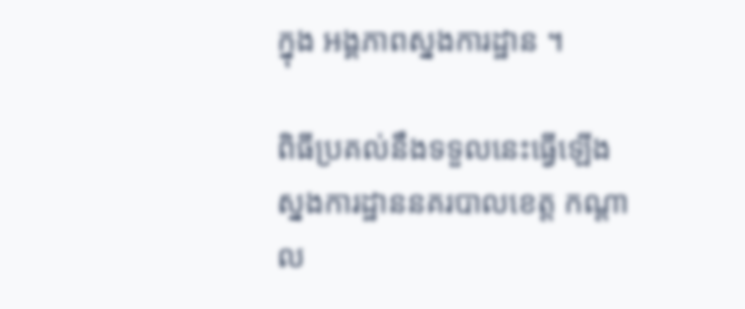ក្នុង អង្គភាពស្នងការដ្ឋាន ។

ពិធីប្រគល់នឹងទទួលនេះធ្វើឡើងស្នងការដ្ឋាននគរបាលខេត្ត កណ្តាល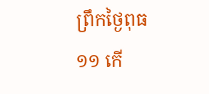ព្រឹកថ្ងៃពុធ ១១ កើ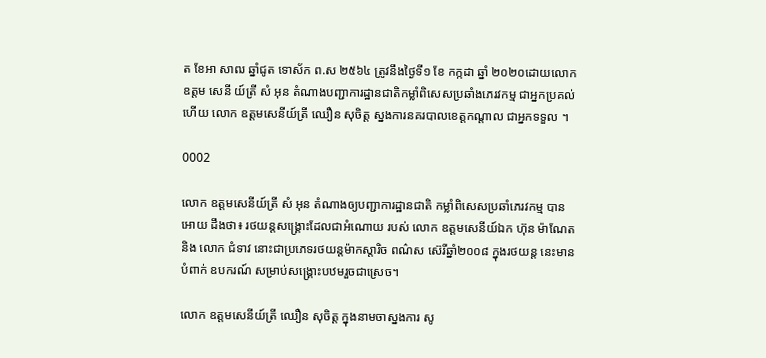ត ខែអា សាឍ ឆ្នាំជូត ទោស័ក ព.ស ២៥៦៤ ត្រូវនឹងថ្ងៃទី១ ខែ កក្កដា ឆ្នាំ ២០២០ដោយលោក ឧត្តម សេនី យ៍ត្រី សំ អុន តំណាងបញ្ជាការដ្ឋានជាតិកម្លាំពិសេសប្រឆាំងភេរវកម្ម ជាអ្នកប្រគល់ ហើយ លោក ឧត្តមសេនីយ៍ត្រី ឈឿន សុចិត្ត ស្នងការនគរបាលខេត្តកណ្តាល ជាអ្នកទទួល ។

0002

លោក ឧត្តមសេនីយ៍ត្រី សំ អុន តំណាងឲ្យបញ្ជាការដ្ឋានជាតិ កម្លាំពិសេសប្រឆាំភេរវកម្ម បាន អោយ ដឹងថា៖ រថយន្តសង្រ្គោះដែលជាអំណោយ របស់ លោក ឧត្តមសេនីយ៍ឯក ហ៊ុន ម៉ាណែត និង លោក ជំទាវ នោះជាប្រភេទរថយន្តម៉ាកស្តារិច ពណ៌ស ស៊េរីឆ្នាំ២០០៨ ក្នុងរថយន្ត នេះមាន បំពាក់ ឧបករណ៍ សម្រាប់សង្រ្គោះបឋមរួចជាស្រេច។

លោក ឧត្តមសេនីយ៍ត្រី ឈឿន សុចិត្ត ក្នុងនាមចាស្នងការ សូ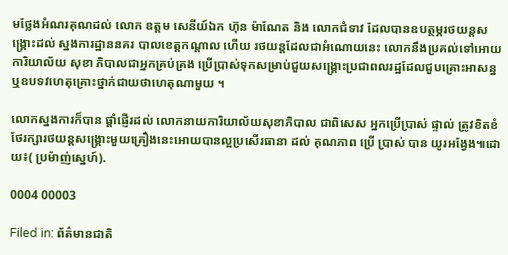មថ្លែងអំណរគុណដល់ លោក ឧត្តម សេនីយ៍ឯក ហ៊ុន ម៉ាណែត និង លោកជំទាវ ដែលបានឧបត្ថម្ភរថយន្តសង្រ្គោះដល់ ស្នងការដ្ឋាននគរ បាលខេត្តកណ្តាល ហើយ រថយន្តដែលជាអំណោយនេះ លោកនឹងប្រគល់ទៅអោយ ការិយាល័យ សុខា ភិបាលជាអ្នកគ្រប់គ្រង ប្រើប្រាស់ទុកសម្រាប់ជួយសង្រ្គោះប្រជាពលរដ្ឋដែលជួបគ្រោះអាសន្ន ឬឧបទវហេតុគ្រោះថ្នាក់ជាយថាហេតុណាមួយ ។

លោកស្នងការក៏បាន ផ្តាំផ្ញើរដល់ លោកនាយការិយាល័យសុខាភិបាល ជាពិសេស អ្នកប្រើប្រាស់ ផ្ទាល់ ត្រូវខិតខំថែរក្សារថយន្តសង្រ្គោះមួយគ្រឿងនេះអោយបានល្អប្រសើរធានា ដល់ គុណភាព ប្រើ ប្រាស់ បាន យូរអង្វែង៕ដោយ៖( ប្រម៉ាញ់ស្នេហ៍).

0004 00003

Filed in: ព័ត៌មានជាតិ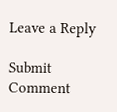Leave a Reply

Submit Comment